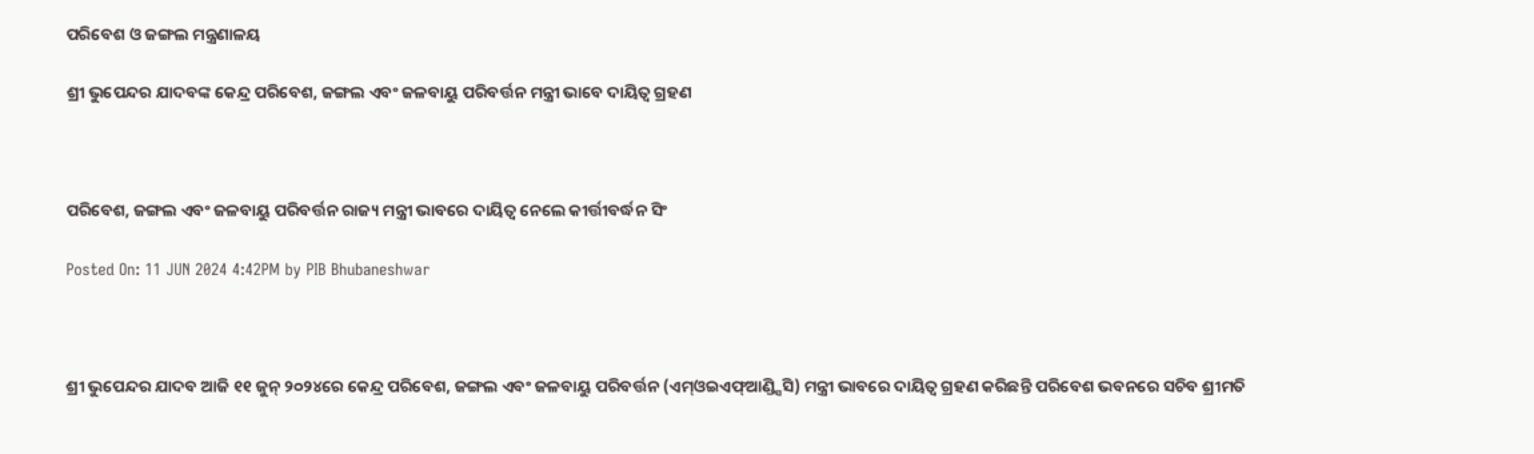ପରିବେଶ ଓ ଜଙ୍ଗଲ ମନ୍ତ୍ରଣାଳୟ

ଶ୍ରୀ ଭୁପେନ୍ଦର ଯାଦବଙ୍କ କେନ୍ଦ୍ର ପରିବେଶ, ଜଙ୍ଗଲ ଏବଂ ଜଳବାୟୁ ପରିବର୍ତ୍ତନ ମନ୍ତ୍ରୀ ଭାବେ ଦାୟିତ୍ୱ ଗ୍ରହଣ



ପରିବେଶ, ଜଙ୍ଗଲ ଏବଂ ଜଳବାୟୁ ପରିବର୍ତ୍ତନ ରାଜ୍ୟ ମନ୍ତ୍ରୀ ଭାବରେ ଦାୟିତ୍ୱ ନେଲେ କୀର୍ତ୍ତୀବର୍ଦ୍ଧନ ସିଂ

Posted On: 11 JUN 2024 4:42PM by PIB Bhubaneshwar



ଶ୍ରୀ ଭୁପେନ୍ଦର ଯାଦବ ଆଜି ୧୧ ଜୁନ୍ ୨୦୨୪ରେ କେନ୍ଦ୍ର ପରିବେଶ, ଜଙ୍ଗଲ ଏବଂ ଜଳବାୟୁ ପରିବର୍ତ୍ତନ (ଏମ୍ଓଇଏଫ୍ଆଣ୍ଡ୍ସିସି) ମନ୍ତ୍ରୀ ଭାବରେ ଦାୟିତ୍ୱ ଗ୍ରହଣ କରିଛନ୍ତି ପରିବେଶ ଭବନରେ ସଚିବ ଶ୍ରୀମତି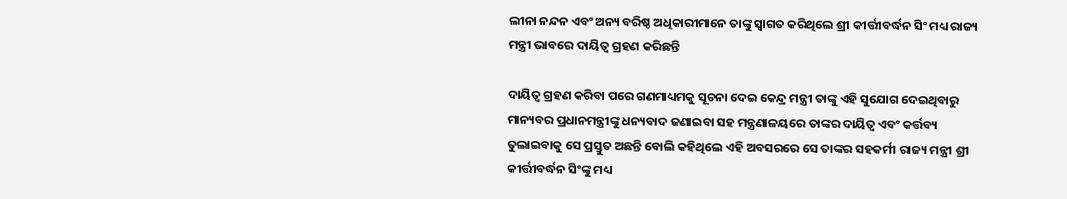ଲୀନା ନନ୍ଦନ ଏବଂ ଅନ୍ୟ ବରିଷ୍ଠ ଅଧିକାରୀମାନେ ତାଙ୍କୁ ସ୍ୱାଗତ କରିଥିଲେ ଶ୍ରୀ କୀର୍ତ୍ତୀବର୍ଦ୍ଧନ ସିଂ ମଧ୍ୟ ରାଜ୍ୟ ମନ୍ତ୍ରୀ ଭାବରେ ଦାୟିତ୍ୱ ଗ୍ରହଣ କରିଛନ୍ତି

ଦାୟିତ୍ୱ ଗ୍ରହଣ କରିବା ପରେ ଗଣମାଧ୍ୟମକୁ ସୂଚନା ଦେଇ କେନ୍ଦ୍ର ମନ୍ତ୍ରୀ ତାଙ୍କୁ ଏହି ସୁଯୋଗ ଦେଇଥିବାରୁ ମାନ୍ୟବର ପ୍ରଧାନମନ୍ତ୍ରୀଙ୍କୁ ଧନ୍ୟବାଦ ଜଣାଇବା ସହ ମନ୍ତ୍ରଣାଳୟରେ ତାଙ୍କର ଦାୟିତ୍ୱ ଏବଂ କର୍ତ୍ତବ୍ୟ ତୁଲାଇବାକୁ ସେ ପ୍ରସ୍ତୁତ ଅଛନ୍ତି ବୋଲି କହିଥିଲେ ଏହି ଅବସରରେ ସେ ତାଙ୍କର ସହକର୍ମୀ ରାଜ୍ୟ ମନ୍ତ୍ରୀ ଶ୍ରୀ କୀର୍ତ୍ତୀବର୍ଦ୍ଧନ ସିଂଙ୍କୁ ମଧ୍ୟ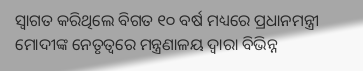ସ୍ୱାଗତ କରିଥିଲେ ବିଗତ ୧୦ ବର୍ଷ ମଧ୍ୟରେ ପ୍ରଧାନମନ୍ତ୍ରୀ ମୋଦୀଙ୍କ ନେତୃତ୍ୱରେ ମନ୍ତ୍ରଣାଳୟ ଦ୍ୱାରା ବିଭିନ୍ନ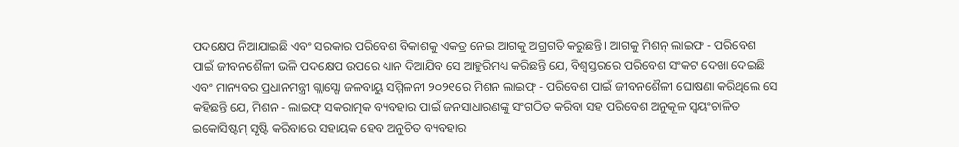ପଦକ୍ଷେପ ନିଆଯାଇଛି ଏବଂ ସରକାର ପରିବେଶ ବିକାଶକୁ ଏକତ୍ର ନେଇ ଆଗକୁ ଅଗ୍ରଗତି କରୁଛନ୍ତି। ଆଗକୁ ମିଶନ୍ ଲାଇଫ - ପରିବେଶ ପାଇଁ ଜୀବନଶୈଳୀ ଭଳି ପଦକ୍ଷେପ ଉପରେ ଧ୍ୟାନ ଦିଆଯିବ ସେ ଆହୁରିମଧ୍ୟ କରିଛନ୍ତି ଯେ, ବିଶ୍ୱସ୍ତରରେ ପରିବେଶ ସଂକଟ ଦେଖା ଦେଇଛି ଏବଂ ମାନ୍ୟବର ପ୍ରଧାନମନ୍ତ୍ରୀ ଗ୍ଲାସ୍ଗୋ ଜଳବାୟୁ ସମ୍ମିଳନୀ ୨୦୨୧ରେ ମିଶନ ଲାଇଫ୍ - ପରିବେଶ ପାଇଁ ଜୀବନଶୈଳୀ ଘୋଷଣା କରିଥିଲେ ସେ କହିଛନ୍ତି ଯେ, ମିଶନ - ଲାଇଫ୍ ସକରାତ୍ମକ ବ୍ୟବହାର ପାଇଁ ଜନସାଧାରଣଙ୍କୁ ସଂଗଠିତ କରିବା ସହ ପରିବେଶ ଅନୁକୂଳ ସ୍ୱୟଂଚାଳିତ ଇକୋସିଷ୍ଟମ୍ ସୃଷ୍ଟି କରିବାରେ ସହାୟକ ହେବ ଅନୁଚିତ ବ୍ୟବହାର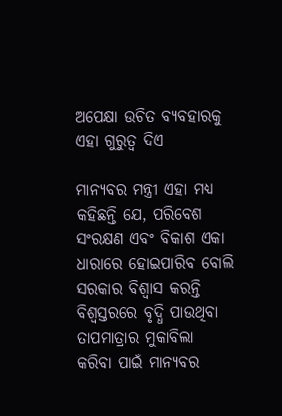ଅପେକ୍ଷା ଉଚିତ ବ୍ୟବହାରକୁ ଏହା ଗୁରୁତ୍ୱ ଦିଏ

ମାନ୍ୟବର ମନ୍ତ୍ରୀ ଏହା ମଧ୍ୟ କହିଛନ୍ତି ଯେ, ପରିବେଶ ସଂରକ୍ଷଣ ଏବଂ ବିକାଶ ଏକା ଧାରାରେ ହୋଇପାରିବ ବୋଲି ସରକାର ବିଶ୍ୱାସ କରନ୍ତି ବିଶ୍ୱସ୍ତରରେ ବୃଦ୍ଧି ପାଉଥିବା ତାପମାତ୍ରାର ମୁକାବିଲା କରିବା ପାଇଁ ମାନ୍ୟବର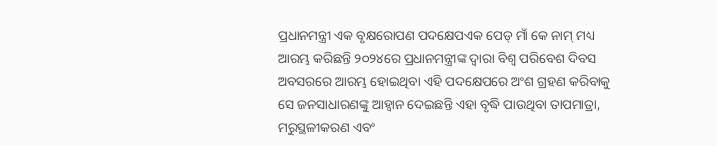ପ୍ରଧାନମନ୍ତ୍ରୀ ଏକ ବୃକ୍ଷରୋପଣ ପଦକ୍ଷେପଏକ ପେଡ୍ ମାଁ କେ ନାମ୍ ମଧ୍ୟ ଆରମ୍ଭ କରିଛନ୍ତି ୨୦୨୪ରେ ପ୍ରଧାନମନ୍ତ୍ରୀଙ୍କ ଦ୍ୱାରା ବିଶ୍ୱ ପରିବେଶ ଦିବସ ଅବସରରେ ଆରମ୍ଭ ହୋଇଥିବା ଏହି ପଦକ୍ଷେପରେ ଅଂଶ ଗ୍ରହଣ କରିବାକୁ ସେ ଜନସାଧାରଣଙ୍କୁ ଆହ୍ୱାନ ଦେଇଛନ୍ତି ଏହା ବୃଦ୍ଧି ପାଉଥିବା ତାପମାତ୍ରା, ମରୁସ୍ଥଳୀକରଣ ଏବଂ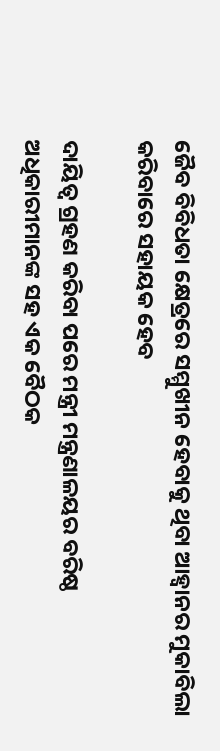ଜୈବ ବିବିଧତା କ୍ଷେତ୍ରରେ ସମ୍ମୁଖୀନ ହେବାକୁ ଥିବା ଆହ୍ୱାନର ମୁକାବିଲା କରିବାରେ ସହାୟକ ହେବ

ଦାୟିତ୍ୱ ଗ୍ରହଣ କରିବା ପରେ ମନ୍ତ୍ରୀ ମନ୍ତ୍ରଣାଳୟର ବରିଷ୍ଠ ଅଧିକାରୀମାନଙ୍କ ସହ ଏକ ବୈଠକ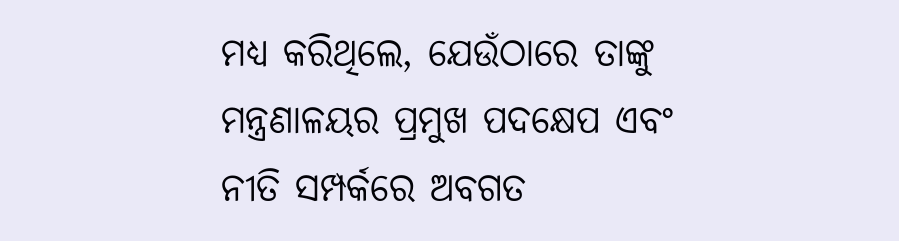ମଧ୍ୟ କରିଥିଲେ, ଯେଉଁଠାରେ ତାଙ୍କୁ ମନ୍ତ୍ରଣାଳୟର ପ୍ରମୁଖ ପଦକ୍ଷେପ ଏବଂ ନୀତି ସମ୍ପର୍କରେ ଅବଗତ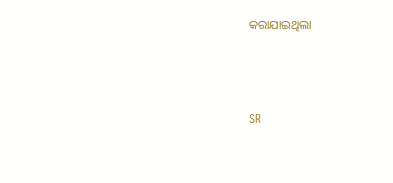କରାଯାଇଥିଲା



SR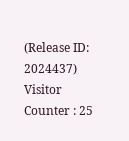(Release ID: 2024437) Visitor Counter : 25